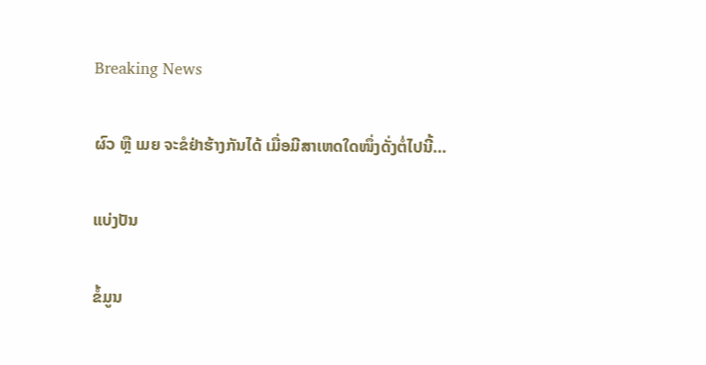Breaking News

ຜົວ ຫຼື ເມຍ ຈະຂໍຢ່າຮ້າງກັນໄດ້ ເມື່ອມີສາເຫດໃດໜຶ່ງດັ່ງຕໍ່ໄປນີ້…

ແບ່ງປັນ

ຂໍ້ມູນ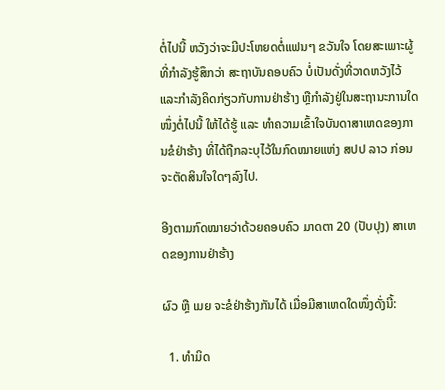ຕໍ່ໄປນີ້ ຫວັງວ່າຈະມີປະໂຫຍດຕໍ່ແຟນໆ ຂວັນໃຈ ໂດຍສະເພາະຜູ້ທີ່ກຳລັງຮູ້ສຶກວ່າ ສະຖາບັນຄອບຄົວ ບໍ່ເປັນດັ່ງທີ່ວາດຫວັງໄວ້ ແລະກຳລັງຄິດກ່ຽວກັບການຢ່າຮ້າງ ຫຼືກຳລັງຢູ່ໃນສະຖານະການໃດໜຶ່ງຕໍ່ໄປນີ້ ໃຫ້ໄດ້ຮູ້ ແລະ ທຳຄວາມເຂົ້າໃຈບັນດາສາເຫດຂອງການຂໍຢ່າຮ້າງ ທີ່ໄດ້ຖືກລະບຸໄວ້ໃນກົດໝາຍແຫ່ງ ສປປ ລາວ ກ່ອນຈະຕັດສິນໃຈໃດໆລົງໄປ.

ອີງຕາມກົດໝາຍວ່າດ້ວຍຄອບຄົວ ມາດຕາ 20 (ປັບປຸງ) ສາເຫດຂອງການຢ່າຮ້າງ

ຜົວ ຫຼື ເມຍ ຈະຂໍຢ່າຮ້າງກັນໄດ້ ເມື່ອມີສາເຫດໃດໜຶ່ງດັ່ງນີ້:

  1. ທຳມິດ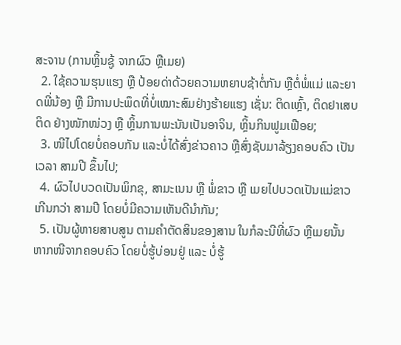ສະຈານ (ການຫຼິ້ນຊູ້ ຈາກຜົວ ຫຼືເມຍ)
  2. ໃຊ້ຄວາມຮຸນແຮງ ຫຼື ປ້ອຍດ່າດ້ວຍຄວາມຫຍາບຊ້າຕໍ່ກັນ ຫຼືຕໍ່ພໍ່ແມ່ ແລະຍາດພີ່ນ້ອງ ຫຼື ມີການປະພຶດທີ່ບໍ່ເໝາະສົມຢ່າງຮ້າຍແຮງ ເຊັ່ນ: ຕິດເຫຼົ້າ, ຕິດຢາເສບຕິດ ຢ່າງໜັກໜ່ວງ ຫຼື ຫຼິ້ນການພະນັນເປັນອາຈິນ, ຫຼິ້ນກິນຟູມເຟືອຍ;
  3. ໜີໄປໂດຍບໍ່ຄອບກັນ ແລະບໍ່ໄດ້ສົ່ງຂ່າວຄາວ ຫຼືສົ່ງຊັບມາລ້ຽງຄອບຄົວ ເປັນເວລາ ສາມປີ ຂຶ້ນໄປ;
  4. ຜົວໄປບວດເປັນພິກຂຸ, ສາມະເນນ ຫຼື ພໍ່ຂາວ ຫຼື ເມຍໄປບວດເປັນແມ່ຂາວ ເກີນກວ່າ ສາມປີ ໂດຍບໍ່ມີຄວາມເຫັນດີນຳກັນ;
  5. ເປັນຜູ້ຫາຍສາບສູນ ຕາມຄຳຕັດສິນຂອງສານ ໃນກໍລະນີທີ່ຜົວ ຫຼືເມຍນັ້ນ ຫາກໜີຈາກຄອບຄົວ ໂດຍບໍ່ຮູ້ບ່ອນຢູ່ ແລະ ບໍ່ຮູ້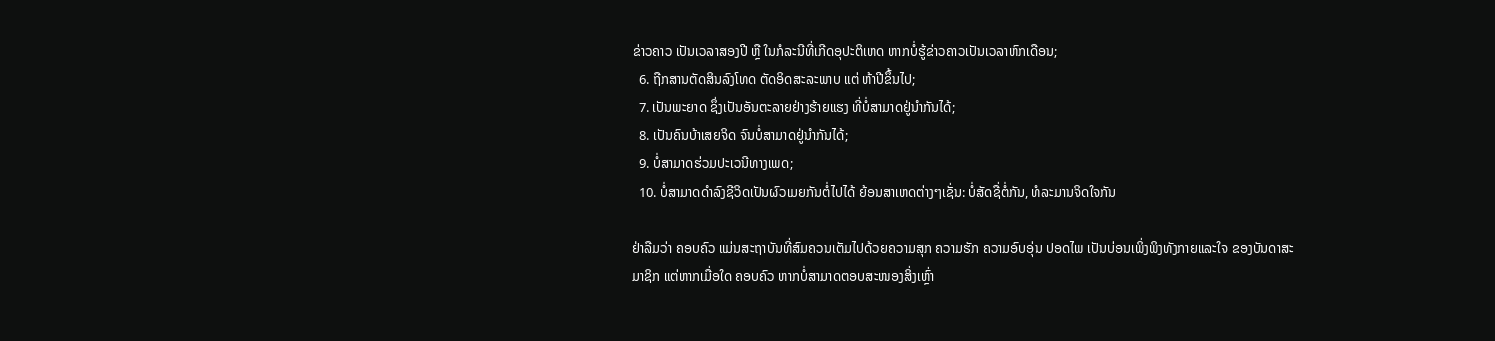ຂ່າວຄາວ ເປັນເວລາສອງປີ ຫຼື ໃນກໍລະນີທີ່ເກີດອຸປະຕິເຫດ ຫາກບໍ່ຮູ້ຂ່າວຄາວເປັນເວລາຫົກເດືອນ;
  6. ຖືກສານຕັດສິນລົງໂທດ ຕັດອິດສະລະພາບ ແຕ່ ຫ້າປີຂຶ້ນໄປ;
  7. ເປັນພະຍາດ ຊຶ່ງເປັນອັນຕະລາຍຢ່າງຮ້າຍແຮງ ທີ່ບໍ່ສາມາດຢູ່ນຳກັນໄດ້;
  8. ເປັນຄົນບ້າເສຍຈິດ ຈົນບໍ່ສາມາດຢູ່ນຳກັນໄດ້;
  9. ບໍ່ສາມາດຮ່ວມປະເວນີທາງເພດ;
  10. ບໍ່ສາມາດດຳລົງຊີວິດເປັນຜົວເມຍກັນຕໍ່ໄປໄດ້ ຍ້ອນສາເຫດຕ່າງໆເຊັ່ນ: ບໍ່ສັດຊື່ຕໍ່ກັນ, ທໍລະມານຈິດໃຈກັນ

ຢ່າລືມວ່າ ຄອບຄົວ ແມ່ນສະຖາບັນທີ່ສົມຄວນເຕັມໄປດ້ວຍຄວາມສຸກ ຄວາມຮັກ ຄວາມອົບອຸ່ນ ປອດໄພ ເປັນບ່ອນເພິ່ງພິງທັງກາຍແລະໃຈ ຂອງບັນດາສະມາຊິກ ແຕ່ຫາກເມື່ອໃດ ຄອບຄົວ ຫາກບໍ່ສາມາດຕອບສະໜອງສິ່ງເຫຼົ່າ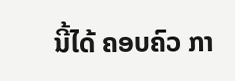ນີ້ໄດ້ ຄອບຄົວ ກາ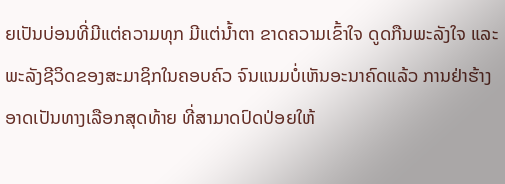ຍເປັນບ່ອນທີ່ມີແຕ່ຄວາມທຸກ ມີແຕ່ນ້ຳຕາ ຂາດຄວາມເຂົ້າໃຈ ດູດກືນພະລັງໃຈ ແລະ ພະລັງຊີວິດຂອງສະມາຊິກໃນຄອບຄົວ ຈົນແນມບໍ່ເຫັນອະນາຄົດແລ້ວ ການຢ່າຮ້າງ ອາດເປັນທາງເລືອກສຸດທ້າຍ ທີ່ສາມາດປົດປ່ອຍໃຫ້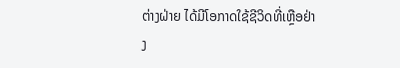ຕ່າງຝ່າຍ ໄດ້ມີໂອກາດໃຊ້ຊີວິດທີ່ເຫຼືອຢ່າງ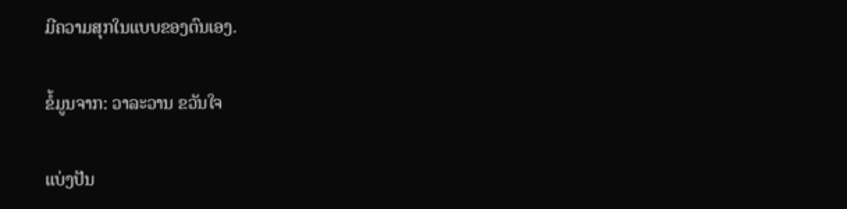ມີຄວາມສຸກໃນແບບຂອງຕົນເອງ.

ຂໍ້ມູນຈາກ: ວາລະວານ ຂວັນໃຈ

ແບ່ງປັນ